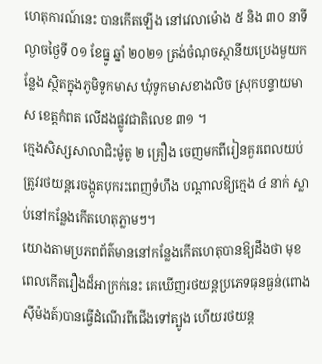ហេតុការណ៍នេះ បានកើតឡើង នៅវេលាម៉ោង ៥ និង ៣០ នាទីល្ងាចថ្ងៃទី ០១ ខែធ្នូ ឆ្នាំ ២០២១ ត្រង់ចំណុចស្ថានីយប្រេងមួយកន្លែង ស្ថិតក្នុងភូមិទូកមាស ឃុំទូកមាសខាងលិច ស្រុកបន្ទាយមាស ខេត្តកំពត លើដងផ្លូវជាតិលេខ ៣១ ។
ក្មេងសិស្សសាលាជិះម៉ូតូ ២ គ្រឿង ចេញមកពីរៀនគួរពេលយប់ ត្រូវរថយន្តរេចង្កូតបុករះពេញទំហឹង បណ្តាលឱ្យក្មេង ៤ នាក់ ស្លាប់នៅកន្លែងកើតហេតុភ្លាមៗ។
យោងតាមប្រភពព័ត៌មាននៅកន្លែងកើតហេតុបានឱ្យដឹងថា មុខពេលកើតរឿងដ៏អាក្រក់នេះ គេឃើញរថយន្តប្រភេទធុនធ្ងន់(ពោងស៊ីម៉ងត៍)បានធ្វើដំណើរពីជើងទៅត្បូង ហើយរថយន្ត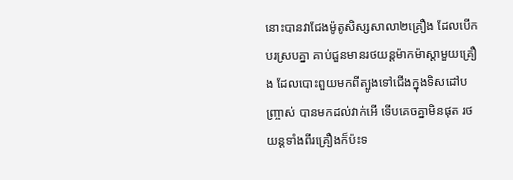នោះបានវាជែងម៉ូតូសិស្សសាលា២គ្រឿង ដែលបើកបរស្របគ្នា គាប់ជួនមានរថយន្តម៉ាកម៉ាស្តាមួយគ្រឿង ដែលបោះពួយមកពីត្បូងទៅជើងក្នុងទិសដៅបញ្ច្រាស់ បានមកដល់វាក់អើ ទើបគេចគ្នាមិនផុត រថយន្តទាំងពីរគ្រឿងក៏ប៉ះទ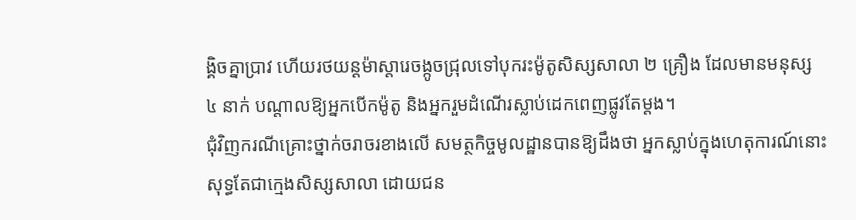ង្គិចគ្នាប្រាវ ហើយរថយន្តម៉ាស្តារេចង្កូចជ្រុលទៅបុករះម៉ូតូសិស្សសាលា ២ គ្រឿង ដែលមានមនុស្ស ៤ នាក់ បណ្តាលឱ្យអ្នកបើកម៉ូតូ និងអ្នករួមដំណើរស្លាប់ដេកពេញផ្លូវតែម្តង។
ជុំវិញករណីគ្រោះថ្នាក់ចរាចរខាងលើ សមត្ថកិច្ចមូលដ្ឋានបានឱ្យដឹងថា អ្នកស្លាប់ក្នុងហេតុការណ៍នោះ សុទ្ធតែជាក្មេងសិស្សសាលា ដោយជន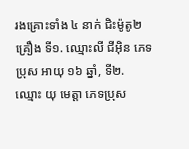រងគ្រោះទាំង ៤ នាក់ ជិះម៉ូតូ២គ្រឿង ទី១. ឈ្មោះលី ជីអ៊ិន ភេទប្រុស អាយុ ១៦ ឆ្នាំ, ទី២. ឈ្មោះ យុ មេត្តា ភេទប្រុស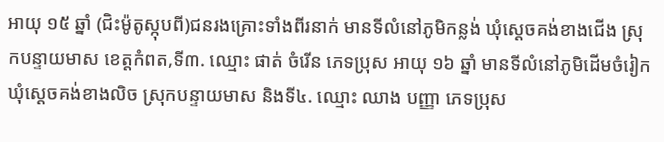អាយុ ១៥ ឆ្នាំ (ជិះម៉ូតូស្កុបពី)ជនរងគ្រោះទាំងពីរនាក់ មានទីលំនៅភូមិកន្លង់ ឃុំស្តេចគង់ខាងជើង ស្រុកបន្ទាយមាស ខេត្តកំពត,ទី៣. ឈ្មោះ ផាត់ ចំរើន ភេទប្រុស អាយុ ១៦ ឆ្នាំ មានទីលំនៅភូមិដើមចំរៀក ឃុំស្តេចគង់ខាងលិច ស្រុកបន្ទាយមាស និងទី៤. ឈ្មោះ ឈាង បញ្ញា ភេទប្រុស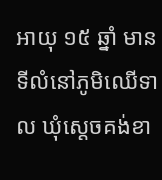អាយុ ១៥ ឆ្នាំ មានទីលំនៅភូមិឈើទាល ឃុំស្តេចគង់ខា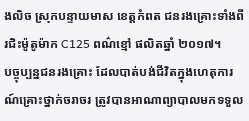ងលិច ស្រុកបន្ទាយមាស ខេត្តកំពត ជនរងគ្រោះទាំងពីរជិះម៉ូតូម៉ាក C125 ពណ៌ខ្មៅ ផលិតឆ្នាំ ២០១៧។
បច្ចុប្បន្នជនរងគ្រោះ ដែលបាត់បង់ជីវិតក្នុងហេតុការណ៍គ្រោះថ្នាក់ចរាចរ ត្រូវបានអាណាព្យាបាលមកទទួល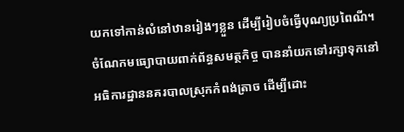យកទៅកាន់លំនៅឋានរៀងៗខ្លួន ដើម្បីរៀបចំធ្វើបុណ្យប្រពៃណី។ ចំណែកមធ្យោបាយពាក់ព័ន្ធសមត្ថកិច្ច បាននាំយកទៅរក្សាទុកនៅអធិការដ្ឋាននគរបាលស្រុកកំពង់ត្រាច ដើម្បីដោះ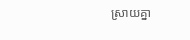ស្រាយគ្នា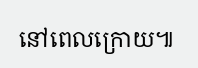នៅពេលក្រោយ៕